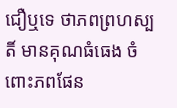ជឿឬទេ ថាភពព្រហស្បតិ៍ មានគុណធំធេង ចំពោះភពផែន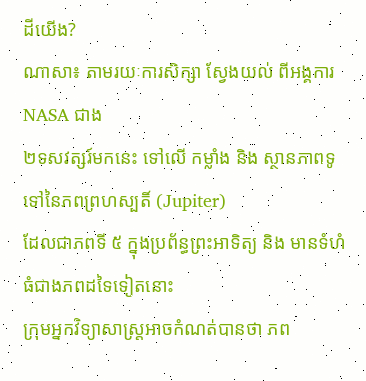ដីយើង?
ណាសា៖ តាមរយៈការសិក្សា ស្វែងយល់ ពីអង្គការ NASA ជាង
២ទសវត្សរ៍មកនេះ ទៅលើ កម្លាំង និង ស្ថានភាពទូទៅនៃភពព្រហស្បតិ៍ (Jupiter)
ដែលជាភពទី ៥ ក្នុងប្រព័ន្ធព្រះអាទិត្យ និង មានទំហំធំជាងភពដទៃទៀតនោះ
ក្រុមអ្នកវិទ្យាសាស្ត្រអាចកំណត់បានថា ភព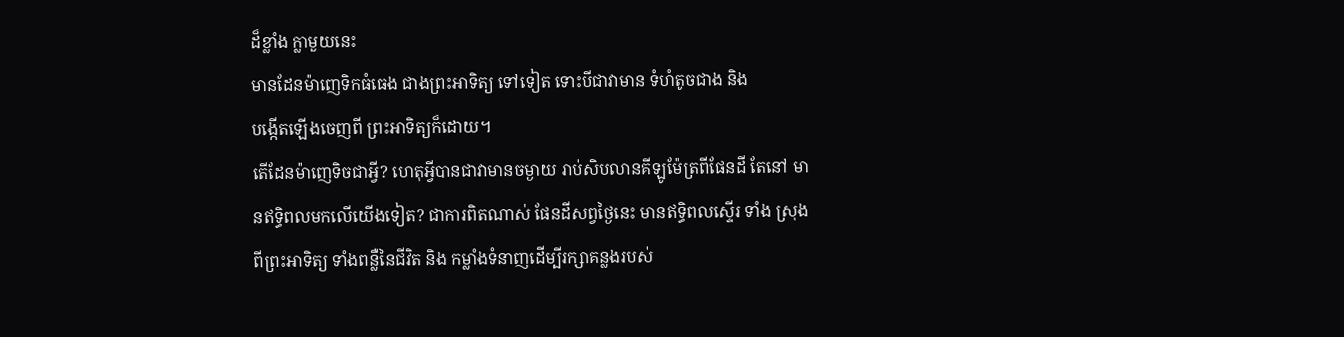ដ៏ខ្លាំង ក្លាមួយនេះ
មានដែនម៉ាញេទិកធំធេង ជាងព្រះអាទិត្យ ទៅទៀត ទោះបីជាវាមាន ទំហំតូចជាង និង
បង្កើតឡើងចេញពី ព្រះអាទិត្យក៏ដោយ។
តើដែនម៉ាញេទិចជាអ្វី? ហេតុអ្វីបានជាវាមានចម្ងាយ រាប់សិបលានគីឡូម៉ែត្រពីផែនដី តែនៅ មានឥទ្ធិពលមកលើយើងទៀត? ជាការពិតណាស់ ផែនដីសព្វថ្ងៃនេះ មានឥទ្ធិពលស្ទើរ ទាំង ស្រុងពីព្រះអាទិត្យ ទាំងពន្លឺនៃជីវិត និង កម្លាំងទំនាញដើម្បីរក្សាគន្លងរបស់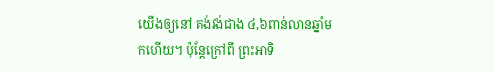យើងឲ្យនៅ គង់វង់ជាង ៤,៦ពាន់លានឆ្នាំមកហើយ។ ប៉ុន្តែក្រៅពី ព្រះអាទិ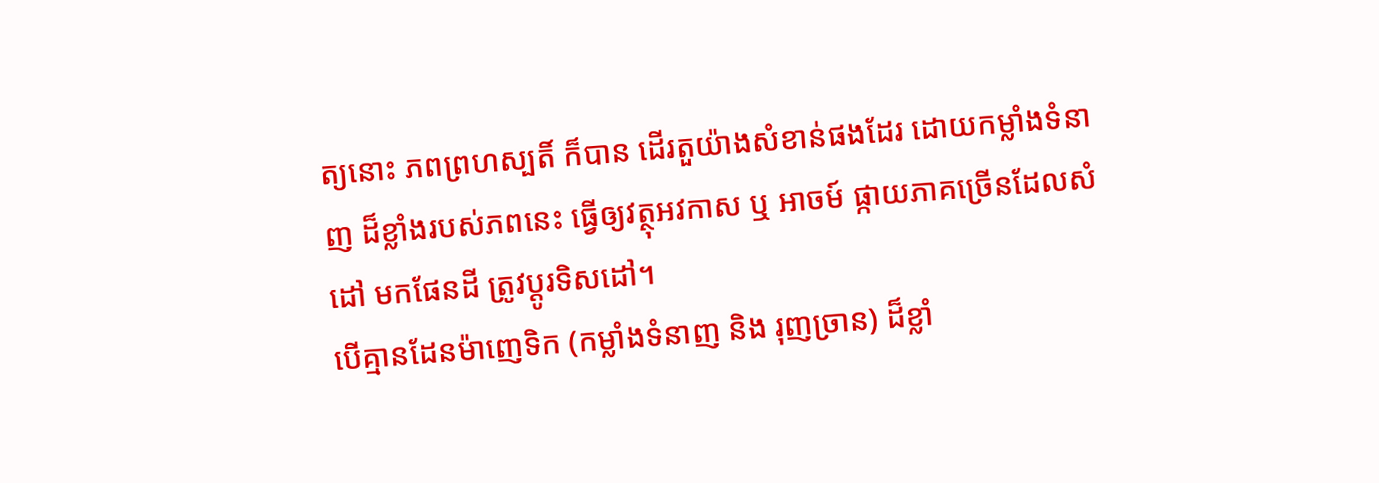ត្យនោះ ភពព្រហស្បតិ៍ ក៏បាន ដើរតួយ៉ាងសំខាន់ផងដែរ ដោយកម្លាំងទំនាញ ដ៏ខ្លាំងរបស់ភពនេះ ធ្វើឲ្យវត្ថុអវកាស ឬ អាចម៍ ផ្កាយភាគច្រើនដែលសំដៅ មកផែនដី ត្រូវប្តូរទិសដៅ។
បើគ្មានដែនម៉ាញេទិក (កម្លាំងទំនាញ និង រុញច្រាន) ដ៏ខ្លាំ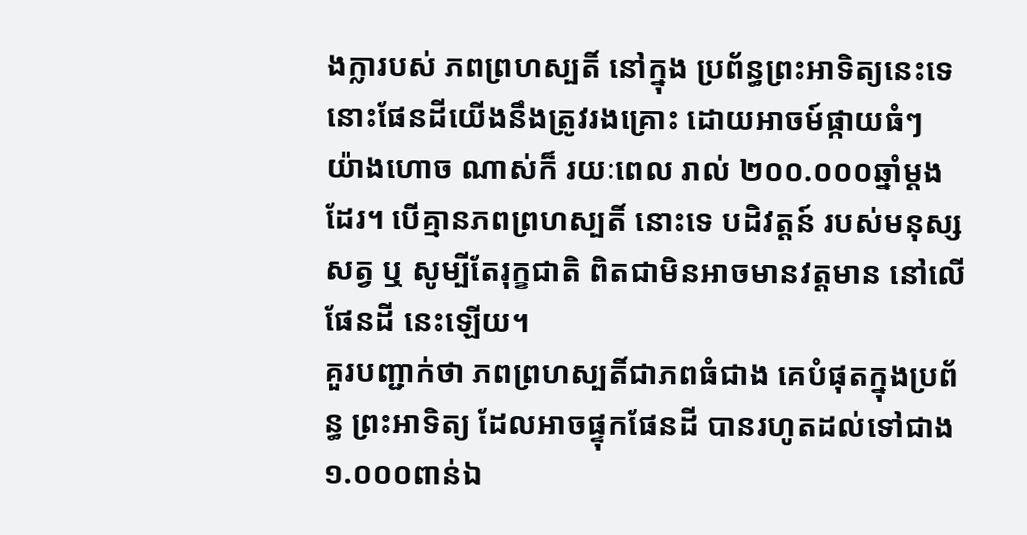ងក្លារបស់ ភពព្រហស្បតិ៍ នៅក្នុង ប្រព័ន្ធព្រះអាទិត្យនេះទេ នោះផែនដីយើងនឹងត្រូវរងគ្រោះ ដោយអាចម៍ផ្កាយធំៗ យ៉ាងហោច ណាស់ក៏ រយៈពេល រាល់ ២០០.០០០ឆ្នាំម្តងដែរ។ បើគ្មានភពព្រហស្បតិ៍ នោះទេ បដិវត្តន៍ របស់មនុស្សសត្វ ឬ សូម្បីតែរុក្ខជាតិ ពិតជាមិនអាចមានវត្តមាន នៅលើផែនដី នេះឡើយ។
គួរបញ្ជាក់ថា ភពព្រហស្បតិ៍ជាភពធំជាង គេបំផុតក្នុងប្រព័ន្ធ ព្រះអាទិត្យ ដែលអាចផ្ទុកផែនដី បានរហូតដល់ទៅជាង ១.០០០ពាន់ឯ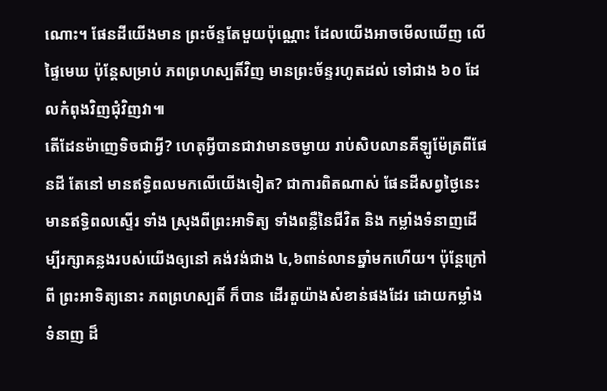ណោះ។ ផែនដីយើងមាន ព្រះច័ន្ទតែមួយប៉ុណ្ណោះ ដែលយើងអាចមើលឃើញ លើផ្ទៃមេឃ ប៉ុន្តែសម្រាប់ ភពព្រហស្បតិ៍វិញ មានព្រះច័ន្ទរហូតដល់ ទៅជាង ៦០ ដែលកំពុងវិញជុំវិញវា៕
តើដែនម៉ាញេទិចជាអ្វី? ហេតុអ្វីបានជាវាមានចម្ងាយ រាប់សិបលានគីឡូម៉ែត្រពីផែនដី តែនៅ មានឥទ្ធិពលមកលើយើងទៀត? ជាការពិតណាស់ ផែនដីសព្វថ្ងៃនេះ មានឥទ្ធិពលស្ទើរ ទាំង ស្រុងពីព្រះអាទិត្យ ទាំងពន្លឺនៃជីវិត និង កម្លាំងទំនាញដើម្បីរក្សាគន្លងរបស់យើងឲ្យនៅ គង់វង់ជាង ៤,៦ពាន់លានឆ្នាំមកហើយ។ ប៉ុន្តែក្រៅពី ព្រះអាទិត្យនោះ ភពព្រហស្បតិ៍ ក៏បាន ដើរតួយ៉ាងសំខាន់ផងដែរ ដោយកម្លាំងទំនាញ ដ៏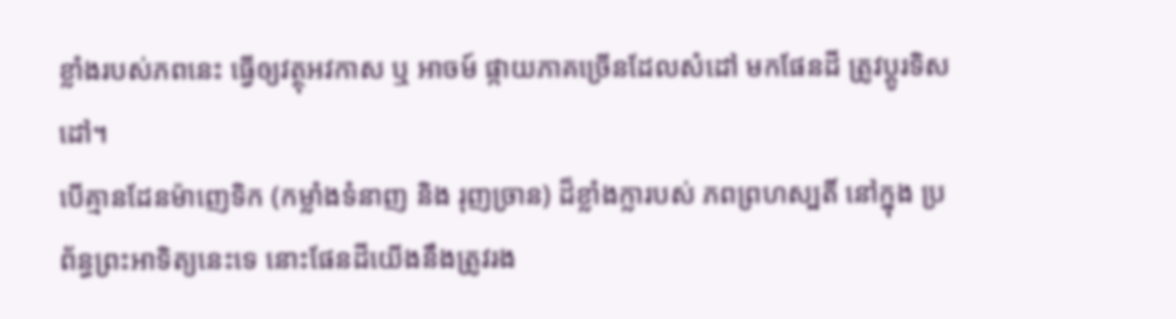ខ្លាំងរបស់ភពនេះ ធ្វើឲ្យវត្ថុអវកាស ឬ អាចម៍ ផ្កាយភាគច្រើនដែលសំដៅ មកផែនដី ត្រូវប្តូរទិសដៅ។
បើគ្មានដែនម៉ាញេទិក (កម្លាំងទំនាញ និង រុញច្រាន) ដ៏ខ្លាំងក្លារបស់ ភពព្រហស្បតិ៍ នៅក្នុង ប្រព័ន្ធព្រះអាទិត្យនេះទេ នោះផែនដីយើងនឹងត្រូវរង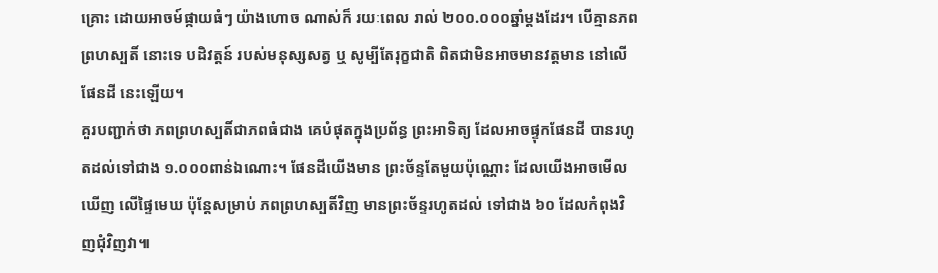គ្រោះ ដោយអាចម៍ផ្កាយធំៗ យ៉ាងហោច ណាស់ក៏ រយៈពេល រាល់ ២០០.០០០ឆ្នាំម្តងដែរ។ បើគ្មានភពព្រហស្បតិ៍ នោះទេ បដិវត្តន៍ របស់មនុស្សសត្វ ឬ សូម្បីតែរុក្ខជាតិ ពិតជាមិនអាចមានវត្តមាន នៅលើផែនដី នេះឡើយ។
គួរបញ្ជាក់ថា ភពព្រហស្បតិ៍ជាភពធំជាង គេបំផុតក្នុងប្រព័ន្ធ ព្រះអាទិត្យ ដែលអាចផ្ទុកផែនដី បានរហូតដល់ទៅជាង ១.០០០ពាន់ឯណោះ។ ផែនដីយើងមាន ព្រះច័ន្ទតែមួយប៉ុណ្ណោះ ដែលយើងអាចមើលឃើញ លើផ្ទៃមេឃ ប៉ុន្តែសម្រាប់ ភពព្រហស្បតិ៍វិញ មានព្រះច័ន្ទរហូតដល់ ទៅជាង ៦០ ដែលកំពុងវិញជុំវិញវា៕